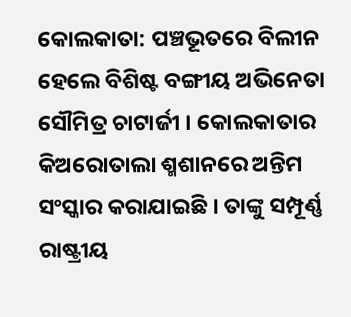କୋଲକାତା: ପଞ୍ଚଭୂତରେ ବିଲୀନ ହେଲେ ବିଶିଷ୍ଟ ବଙ୍ଗୀୟ ଅଭିନେତା ସୌମିତ୍ର ଚାଟାର୍ଜୀ । କୋଲକାତାର କିଅରୋତାଲା ଶ୍ମଶାନରେ ଅନ୍ତିମ ସଂସ୍କାର କରାଯାଇଛି । ତାଙ୍କୁ ସମ୍ପୂର୍ଣ୍ଣ ରାଷ୍ଟ୍ରୀୟ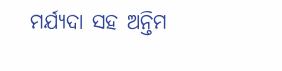ମର୍ଯ୍ୟଦା ସହ ଅନ୍ତିମ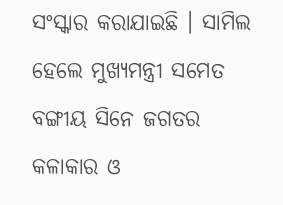ସଂସ୍କାର କରାଯାଇଛି । ସାମିଲ ହେଲେ ମୁଖ୍ୟମନ୍ତ୍ରୀ ସମେତ ବଙ୍ଗୀୟ ସିନେ ଜଗତର କଳାକାର ଓ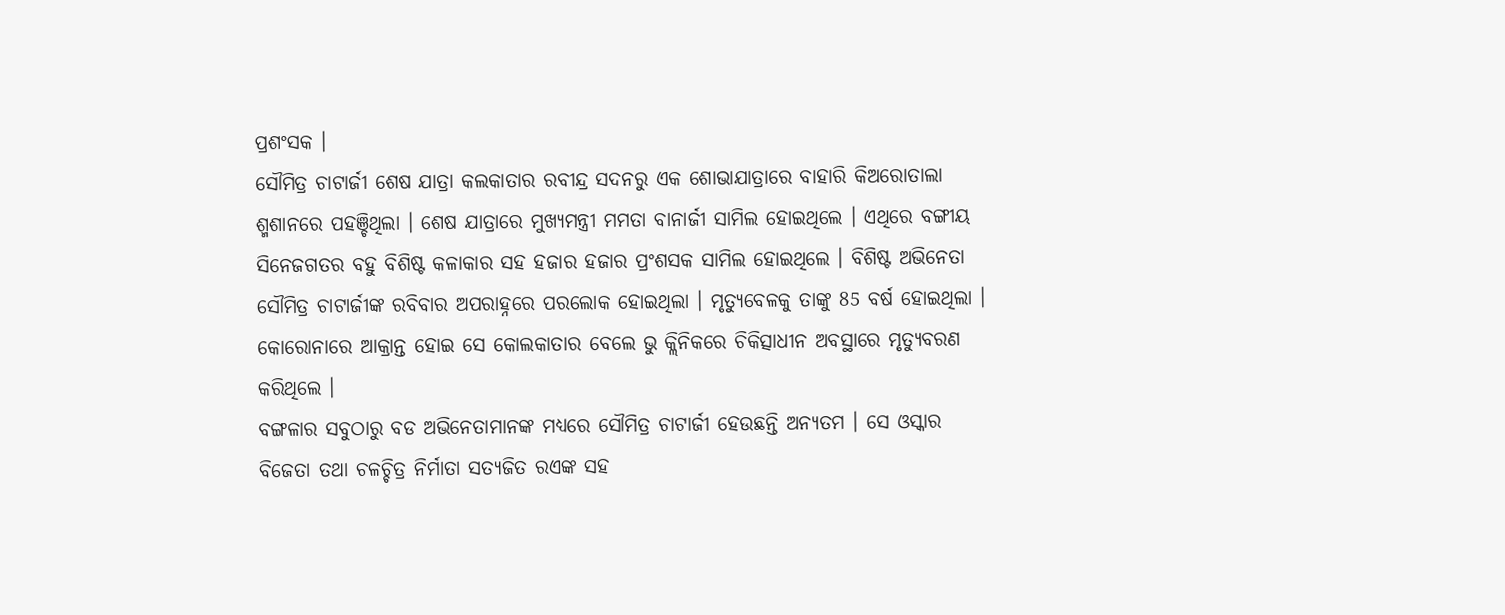ପ୍ରଶଂସକ ।
ସୌମିତ୍ର ଚାଟାର୍ଜୀ ଶେଷ ଯାତ୍ରା କଲକାତାର ରବୀନ୍ଦ୍ର ସଦନରୁ ଏକ ଶୋଭାଯାତ୍ରାରେ ବାହାରି କିଅରୋତାଲା ଶ୍ମଶାନରେ ପହଞ୍ଚିଥିଲା । ଶେଷ ଯାତ୍ରାରେ ମୁଖ୍ୟମନ୍ତ୍ରୀ ମମତା ବାନାର୍ଜୀ ସାମିଲ ହୋଇଥିଲେ । ଏଥିରେ ବଙ୍ଗୀୟ ସିନେଜଗତର ବହୁ ବିଶିଷ୍ଟ କଳାକାର ସହ ହଜାର ହଜାର ପ୍ରଂଶସକ ସାମିଲ ହୋଇଥିଲେ । ବିଶିଷ୍ଟ ଅଭିନେତା ସୌମିତ୍ର ଚାଟାର୍ଜୀଙ୍କ ରବିବାର ଅପରାହ୍ନରେ ପରଲୋକ ହୋଇଥିଲା । ମୃତ୍ୟୁବେଳକୁ ତାଙ୍କୁ 85 ବର୍ଷ ହୋଇଥିଲା । କୋରୋନାରେ ଆକ୍ରାନ୍ତ ହୋଇ ସେ କୋଲକାତାର ବେଲେ ଭୁ କ୍ଲିନିକରେ ଚିକିତ୍ସାଧୀନ ଅବସ୍ଥାରେ ମୃତ୍ୟୁବରଣ କରିଥିଲେ ।
ବଙ୍ଗଳାର ସବୁଠାରୁ ବଡ ଅଭିନେତାମାନଙ୍କ ମଧ୍ୟରେ ସୌମିତ୍ର ଚାଟାର୍ଜୀ ହେଉଛନ୍ତି ଅନ୍ୟତମ । ସେ ଓସ୍କାର ବିଜେତା ତଥା ଚଳଚ୍ଚିତ୍ର ନିର୍ମାତା ସତ୍ୟଜିତ ରଏଙ୍କ ସହ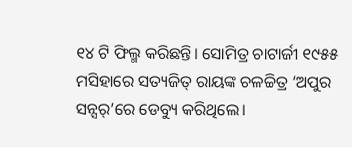୧୪ ଟି ଫିଲ୍ମ କରିଛନ୍ତି। ସୋମିତ୍ର ଚାଟାର୍ଜୀ ୧୯୫୫ ମସିହାରେ ସତ୍ୟଜିତ୍ ରାୟଙ୍କ ଚଳଚ୍ଚିତ୍ର ‘ଅପୁର ସନ୍ସର୍’ରେ ଡେବ୍ୟୁ କରିଥିଲେ।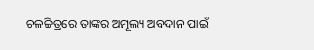ଚଳଚ୍ଚିତ୍ରରେ ତାଙ୍କର ଅମୂଲ୍ୟ ଅବଦାନ ପାଇଁ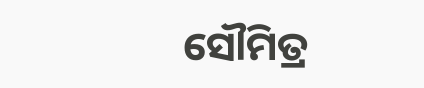ସୌମିତ୍ର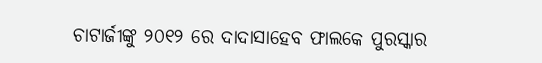ଚାଟାର୍ଜୀଙ୍କୁ ୨୦୧୨ ରେ ଦାଦାସାହେବ ଫାଲକେ ପୁରସ୍କାର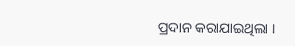ପ୍ରଦାନ କରାଯାଇଥିଲା ।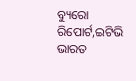ବ୍ୟୁରୋ ରିପୋର୍ଟ,ଇଟିଭି ଭାରତ